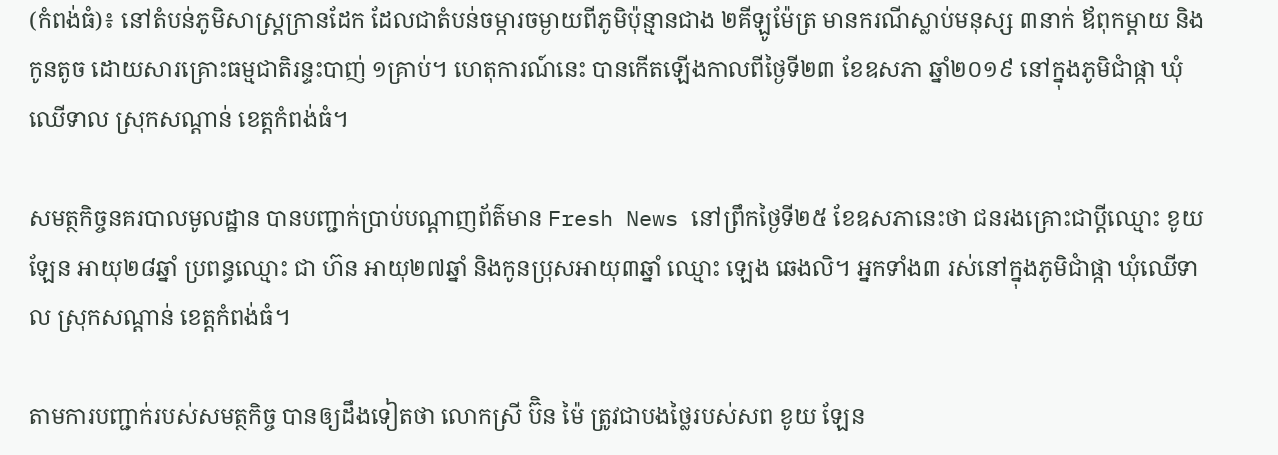(កំពង់ធំ)៖ នៅតំបន់ភូមិសាស្ត្រក្រានដែក ដែលជាតំបន់ចម្ការចម្ងាយពីភូមិប៉ុន្មានជាង ២គីឡូម៉ែត្រ មានករណីស្លាប់មនុស្ស ៣នាក់ ឪពុកម្ដាយ និងកូនតូច ដោយសារគ្រោះធម្មជាតិរន្ទះបាញ់ ១គ្រាប់។ ហេតុការណ៍នេះ បានកើតឡើងកាលពីថ្ងៃទី២៣ ខែឧសភា ឆ្នាំ២០១៩ នៅក្នុងភូមិជាំផ្កា ឃុំឈើទាល ស្រុកសណ្ដាន់ ខេត្តកំពង់ធំ។

សមត្ថកិច្ចនគរបាលមូលដ្ឋាន បានបញ្ជាក់ប្រាប់បណ្តាញព័ត៌មាន Fresh News នៅព្រឹកថ្ងៃទី២៥ ខែឧសភានេះថា ជនរងគ្រោះជាប្តីឈ្មោះ ខូយ ឡែន អាយុ២៨ឆ្នាំ ប្រពន្ធឈ្មោះ ជា ហ៊ន អាយុ២៧ឆ្នាំ និងកូនប្រុសអាយុ៣ឆ្នាំ ឈ្មោះ ឡេង ឆេងលិ។ អ្នកទាំង៣ រស់នៅក្នុងភូមិជាំផ្កា ឃុំឈើទាល ស្រុកសណ្ដាន់ ខេត្តកំពង់ធំ។

តាមការបញ្ជាក់របស់សមត្ថកិច្ច បានឲ្យដឹងទៀតថា លោកស្រី ប៊ិន ម៉ៃ ត្រូវជាបងថ្លៃរបស់សព ខូយ ឡែន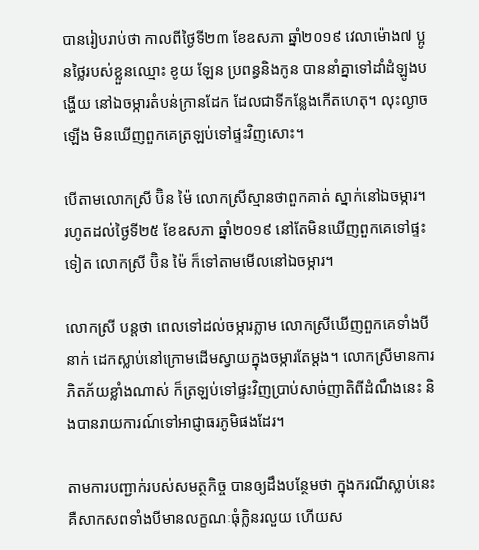បានរៀបរាប់ថា កាលពីថ្ងៃទី២៣ ខែឧសភា ឆ្នាំ២០១៩ វេលាម៉ោង៧ ប្អូនថ្លៃរបស់ខ្លួនឈ្មោះ ខូយ ឡែន ប្រពន្ធនិងកូន បាននាំគ្នាទៅដាំដំឡូងបង្ហើយ នៅឯចម្ការតំបន់ក្រានដែក ដែលជាទីកន្លែងកើតហេតុ។ លុះល្ងាចឡើង មិនឃើញពួកគេត្រឡប់ទៅផ្ទះវិញសោះ។

បើតាមលោកស្រី ប៊ិន ម៉ៃ លោកស្រីស្មានថាពួកគាត់ ស្នាក់នៅឯចម្ការ។ រហូតដល់ថ្ងៃទី២៥ ខែឧសភា ឆ្នាំ២០១៩ នៅតែមិនឃើញពួកគេទៅផ្ទះទៀត លោកស្រី ប៊ិន ម៉ៃ ក៏ទៅតាមមើលនៅឯចម្ការ។

លោកស្រី បន្តថា ពេលទៅដល់ចម្ការភ្លាម លោកស្រីឃើញពួកគេទាំងបីនាក់ ដេកស្លាប់នៅក្រោមដើមស្វាយក្នុងចម្ការតែម្តង។ លោកស្រីមានការភិតភ័យខ្លាំងណាស់ ក៏ត្រឡប់ទៅផ្ទះវិញប្រាប់សាច់ញាតិពីដំណឹងនេះ និងបានរាយការណ៍ទៅអាជ្ញាធរភូមិផងដែរ។

តាមការបញ្ជាក់របស់សមត្ថកិច្ច បានឲ្យដឹងបន្ថែមថា ក្នុងករណីស្លាប់នេះ គឺសាកសពទាំងបីមានលក្ខណៈធុំក្លិនរលួយ ហើយស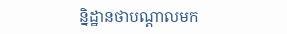ន្និដ្ឋានថាបណ្តាលមក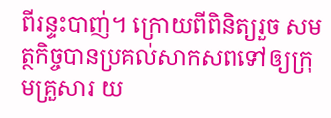ពីរន្ទះបាញ់។ ក្រោយពីពិនិត្យរួច សមត្ថកិច្ចបានប្រគល់សាកសពទៅឲ្យក្រុមគ្រួសារ យ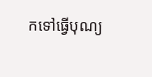កទៅធ្វើបុណ្យ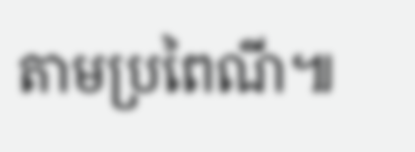តាមប្រពៃណី៕